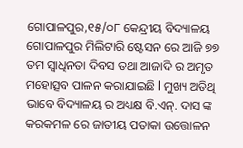ଗୋପାଳପୁର,୧୫/୦୮ କେନ୍ଦ୍ରୀୟ ବିଦ୍ୟାଳୟ ଗୋପାଳପୁର ମିଲିଟାରି ଷ୍ଟେସନ ରେ ଆଜି ୭୭ ତମ ସ୍ବାଧିନତା ଦିବସ ତଥା ଆଜାଦି ର ଅମୃତ ମହୋତ୍ସବ ପାଳନ କରାଯାଇଛି l ମୁଖ୍ୟ ଅତିଥି ଭାବେ ବିଦ୍ୟାଳୟ ର ଅଧ୍ୟକ୍ଷ ବି.ଏନ୍. ଦାସ ଙ୍କ କରକମଳ ରେ ଜାତୀୟ ପତାକା ଉତ୍ତୋଳନ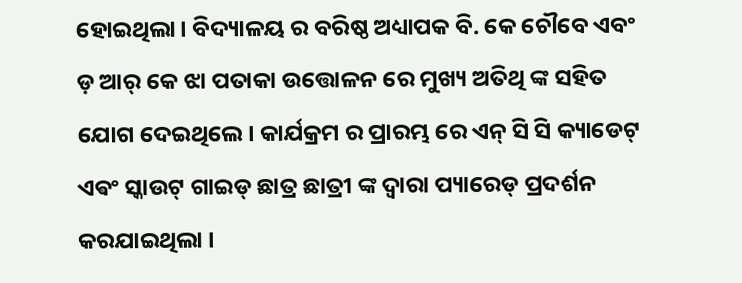ହୋଇଥିଲା। ବିଦ୍ୟାଳୟ ର ବରିଷ୍ଠ ଅଧ୍ୟାପକ ବି. କେ ଚୌବେ ଏବଂ ଡ଼ ଆର୍ କେ ଝା ପତାକା ଉତ୍ତୋଳନ ରେ ମୁଖ୍ୟ ଅତିଥି ଙ୍କ ସହିତ ଯୋଗ ଦେଇଥିଲେ। କାର୍ଯକ୍ରମ ର ପ୍ରାରମ୍ଭ ରେ ଏନ୍ ସି ସି କ୍ୟାଡେଟ୍ ଏଵଂ ସ୍କାଉଟ୍ ଗାଇଡ୍ ଛାତ୍ର ଛାତ୍ରୀ ଙ୍କ ଦ୍ବାରା ପ୍ୟାରେଡ୍ ପ୍ରଦର୍ଶନ କରଯାଇଥିଲା ।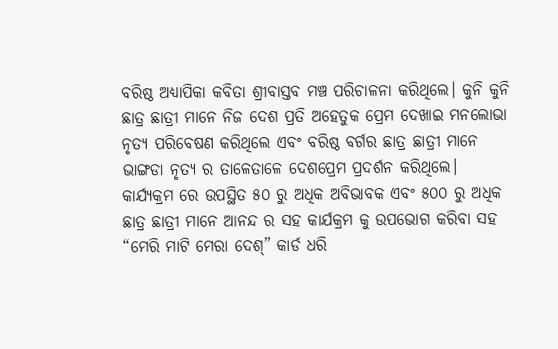ବରିଷ୍ଠ ଅଧ୍ୟାପିକା କବିତା ଶ୍ରୀବାସ୍ତବ ମଞ୍ଚ ପରିଚାଳନା କରିଥିଲେ। କୁନି କୁନି ଛାତ୍ର ଛାତ୍ରୀ ମାନେ ନିଜ ଦେଶ ପ୍ରତି ଅହେତୁକ ପ୍ରେମ ଦେଖାଇ ମନଲୋଭା ନୃତ୍ୟ ପରିବେଷଣ କରିଥିଲେ ଏବଂ ବରିଷ୍ଠ ବର୍ଗର ଛାତ୍ର ଛାତ୍ରୀ ମାନେ ଭାଙ୍ଗଡା ନୃତ୍ୟ ର ତାଳେତାଳେ ଦେଶପ୍ରେମ ପ୍ରଦର୍ଶନ କରିଥିଲେ। କାର୍ଯ୍ୟକ୍ରମ ରେ ଉପସ୍ଥିତ ୫୦ ରୁ ଅଧିକ ଅବିଭାବକ ଏବଂ ୫୦୦ ରୁ ଅଧିକ ଛାତ୍ର ଛାତ୍ରୀ ମାନେ ଆନନ୍ଦ ର ସହ କାର୍ଯକ୍ରମ କୁ ଉପଭୋଗ କରିବା ସହ “ମେରି ମାଟି ମେରା ଦେଶ୍” କାର୍ଡ ଧରି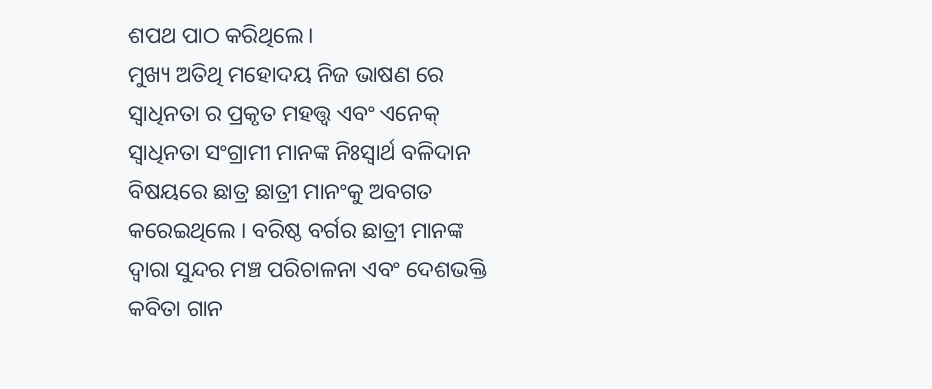ଶପଥ ପାଠ କରିଥିଲେ।
ମୁଖ୍ୟ ଅତିଥି ମହୋଦୟ ନିଜ ଭାଷଣ ରେ ସ୍ବାଧିନତା ର ପ୍ରକୃତ ମହତ୍ତ୍ୱ ଏବଂ ଏନେକ୍ ସ୍ବାଧିନତା ସଂଗ୍ରାମୀ ମାନଙ୍କ ନିଃସ୍ୱାର୍ଥ ବଳିଦାନ ବିଷୟରେ ଛାତ୍ର ଛାତ୍ରୀ ମାନଂକୁ ଅବଗତ କରେଇଥିଲେ । ବରିଷ୍ଠ ବର୍ଗର ଛାତ୍ରୀ ମାନଙ୍କ ଦ୍ୱାରା ସୁନ୍ଦର ମଞ୍ଚ ପରିଚାଳନା ଏବଂ ଦେଶଭକ୍ତି କବିତା ଗାନ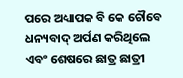ପରେ ଅଧ୍ୟାପକ ବି କେ ଚୌବେ ଧନ୍ୟବାଦ୍ ଅର୍ପଣ କରିଥିଲେ ଏବଂ ଶେଷରେ ଛାତ୍ର ଛାତ୍ରୀ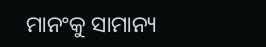ମାନଂକୁ ସାମାନ୍ୟ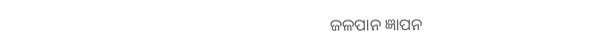ଜଳପାନ ଜ୍ଞାପନ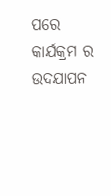ପରେ କାର୍ଯକ୍ରମ ର ଉଦଯାପନ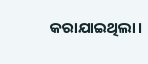କରାଯାଇଥିଲା।